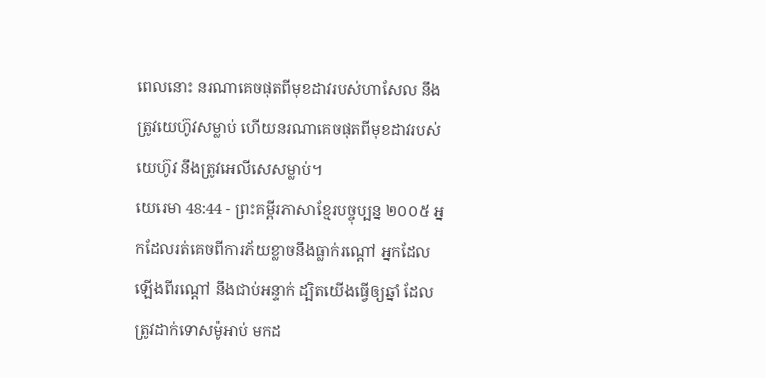ពេលនោះ នរណាគេចផុតពីមុខដាវរបស់ហាសែល នឹងត្រូវយេហ៊ូវសម្លាប់ ហើយនរណាគេចផុតពីមុខដាវរបស់យេហ៊ូវ នឹងត្រូវអេលីសេសម្លាប់។
យេរេមា 48:44 - ព្រះគម្ពីរភាសាខ្មែរបច្ចុប្បន្ន ២០០៥ អ្នកដែលរត់គេចពីការភ័យខ្លាចនឹងធ្លាក់រណ្ដៅ អ្នកដែលឡើងពីរណ្ដៅ នឹងជាប់អន្ទាក់ ដ្បិតយើងធ្វើឲ្យឆ្នាំ ដែលត្រូវដាក់ទោសម៉ូអាប់ មកដ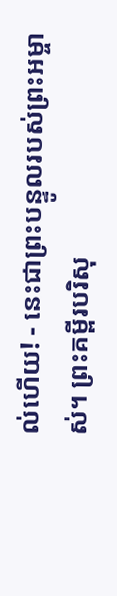ល់ហើយ! - នេះជាព្រះបន្ទូលរបស់ព្រះអម្ចាស់។ ព្រះគម្ពីរបរិសុ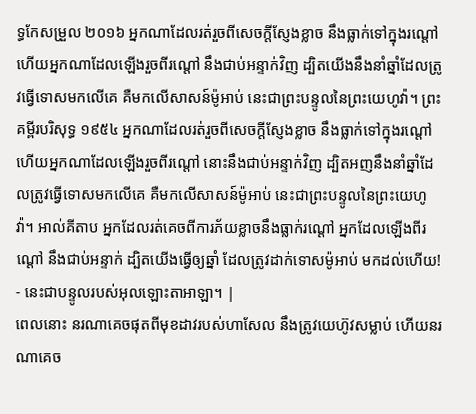ទ្ធកែសម្រួល ២០១៦ អ្នកណាដែលរត់រួចពីសេចក្ដីស្ញែងខ្លាច នឹងធ្លាក់ទៅក្នុងរណ្តៅ ហើយអ្នកណាដែលឡើងរួចពីរណ្តៅ នឹងជាប់អន្ទាក់វិញ ដ្បិតយើងនឹងនាំឆ្នាំដែលត្រូវធ្វើទោសមកលើគេ គឺមកលើសាសន៍ម៉ូអាប់ នេះជាព្រះបន្ទូលនៃព្រះយេហូវ៉ា។ ព្រះគម្ពីរបរិសុទ្ធ ១៩៥៤ អ្នកណាដែលរត់រួចពីសេចក្ដីស្ញែងខ្លាច នឹងធ្លាក់ទៅក្នុងរណ្តៅ ហើយអ្នកណាដែលឡើងរួចពីរណ្តៅ នោះនឹងជាប់អន្ទាក់វិញ ដ្បិតអញនឹងនាំឆ្នាំដែលត្រូវធ្វើទោសមកលើគេ គឺមកលើសាសន៍ម៉ូអាប់ នេះជាព្រះបន្ទូលនៃព្រះយេហូវ៉ា។ អាល់គីតាប អ្នកដែលរត់គេចពីការភ័យខ្លាចនឹងធ្លាក់រណ្ដៅ អ្នកដែលឡើងពីរណ្ដៅ នឹងជាប់អន្ទាក់ ដ្បិតយើងធ្វើឲ្យឆ្នាំ ដែលត្រូវដាក់ទោសម៉ូអាប់ មកដល់ហើយ! - នេះជាបន្ទូលរបស់អុលឡោះតាអាឡា។ |
ពេលនោះ នរណាគេចផុតពីមុខដាវរបស់ហាសែល នឹងត្រូវយេហ៊ូវសម្លាប់ ហើយនរណាគេច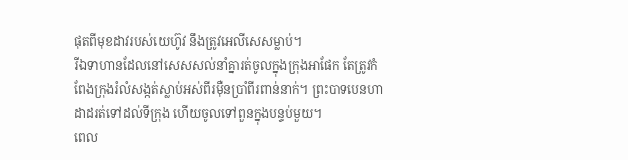ផុតពីមុខដាវរបស់យេហ៊ូវ នឹងត្រូវអេលីសេសម្លាប់។
រីឯទាហានដែលនៅសេសសល់នាំគ្នារត់ចូលក្នុងក្រុងអាផែក តែត្រូវកំពែងក្រុងរំលំសង្កត់ស្លាប់អស់ពីរម៉ឺនប្រាំពីរពាន់នាក់។ ព្រះបាទបេនហាដាដរត់ទៅដល់ទីក្រុង ហើយចូលទៅពួនក្នុងបន្ទប់មួយ។
ពេល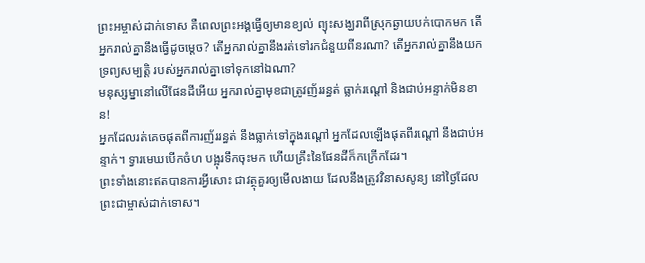ព្រះអម្ចាស់ដាក់ទោស គឺពេលព្រះអង្គធ្វើឲ្យមានខ្យល់ ព្យុះសង្ឃរាពីស្រុកឆ្ងាយបក់បោកមក តើអ្នករាល់គ្នានឹងធ្វើដូចម្ដេច? តើអ្នករាល់គ្នានឹងរត់ទៅរកជំនួយពីនរណា? តើអ្នករាល់គ្នានឹងយកទ្រព្យសម្បត្តិ របស់អ្នករាល់គ្នាទៅទុកនៅឯណា?
មនុស្សម្នានៅលើផែនដីអើយ អ្នករាល់គ្នាមុខជាត្រូវញ័ររន្ធត់ ធ្លាក់រណ្ដៅ និងជាប់អន្ទាក់មិនខាន!
អ្នកដែលរត់គេចផុតពីការញ័ររន្ធត់ នឹងធ្លាក់ទៅក្នុងរណ្ដៅ អ្នកដែលឡើងផុតពីរណ្ដៅ នឹងជាប់អន្ទាក់។ ទ្វារមេឃបើកចំហ បង្អុរទឹកចុះមក ហើយគ្រឹះនៃផែនដីក៏កក្រើកដែរ។
ព្រះទាំងនោះឥតបានការអ្វីសោះ ជាវត្ថុគួរឲ្យមើលងាយ ដែលនឹងត្រូវវិនាសសូន្យ នៅថ្ងៃដែលព្រះជាម្ចាស់ដាក់ទោស។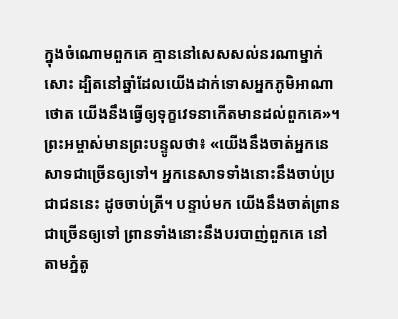ក្នុងចំណោមពួកគេ គ្មាននៅសេសសល់នរណាម្នាក់សោះ ដ្បិតនៅឆ្នាំដែលយើងដាក់ទោសអ្នកភូមិអាណាថោត យើងនឹងធ្វើឲ្យទុក្ខវេទនាកើតមានដល់ពួកគេ»។
ព្រះអម្ចាស់មានព្រះបន្ទូលថា៖ «យើងនឹងចាត់អ្នកនេសាទជាច្រើនឲ្យទៅ។ អ្នកនេសាទទាំងនោះនឹងចាប់ប្រជាជននេះ ដូចចាប់ត្រី។ បន្ទាប់មក យើងនឹងចាត់ព្រានជាច្រើនឲ្យទៅ ព្រានទាំងនោះនឹងបរបាញ់ពួកគេ នៅតាមភ្នំតូ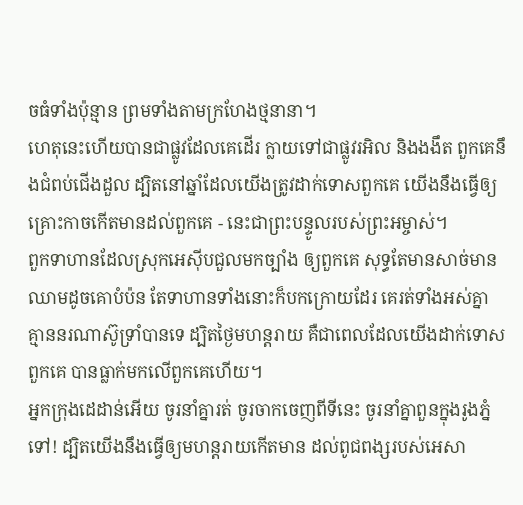ចធំទាំងប៉ុន្មាន ព្រមទាំងតាមក្រហែងថ្មនានា។
ហេតុនេះហើយបានជាផ្លូវដែលគេដើរ ក្លាយទៅជាផ្លូវរអិល និងងងឹត ពួកគេនឹងជំពប់ជើងដួល ដ្បិតនៅឆ្នាំដែលយើងត្រូវដាក់ទោសពួកគេ យើងនឹងធ្វើឲ្យគ្រោះកាចកើតមានដល់ពួកគេ - នេះជាព្រះបន្ទូលរបស់ព្រះអម្ចាស់។
ពួកទាហានដែលស្រុកអេស៊ីបជួលមកច្បាំង ឲ្យពួកគេ សុទ្ធតែមានសាច់មានឈាមដូចគោបំប៉ន តែទាហានទាំងនោះក៏បកក្រោយដែរ គេរត់ទាំងអស់គ្នា គ្មាននរណាស៊ូទ្រាំបានទេ ដ្បិតថ្ងៃមហន្តរាយ គឺជាពេលដែលយើងដាក់ទោសពួកគេ បានធ្លាក់មកលើពួកគេហើយ។
អ្នកក្រុងដេដាន់អើយ ចូរនាំគ្នារត់ ចូរចាកចេញពីទីនេះ ចូរនាំគ្នាពួនក្នុងរូងភ្នំទៅ! ដ្បិតយើងនឹងធ្វើឲ្យមហន្តរាយកើតមាន ដល់ពូជពង្សរបស់អេសា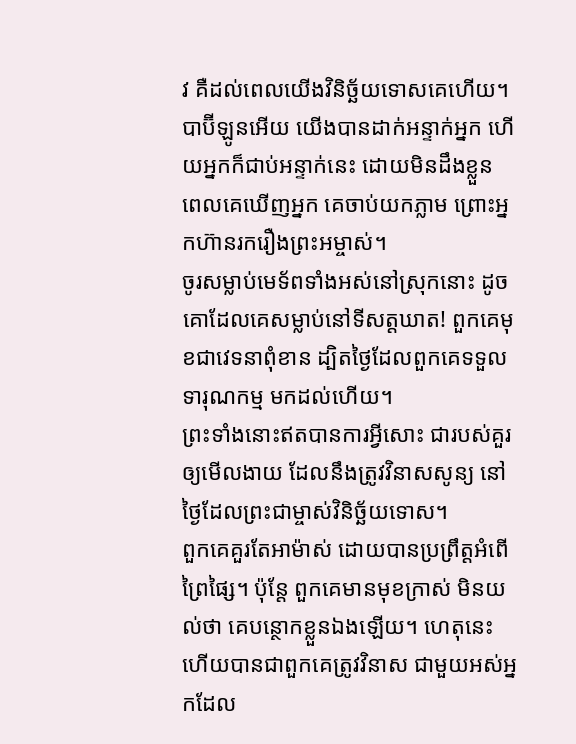វ គឺដល់ពេលយើងវិនិច្ឆ័យទោសគេហើយ។
បាប៊ីឡូនអើយ យើងបានដាក់អន្ទាក់អ្នក ហើយអ្នកក៏ជាប់អន្ទាក់នេះ ដោយមិនដឹងខ្លួន ពេលគេឃើញអ្នក គេចាប់យកភ្លាម ព្រោះអ្នកហ៊ានរករឿងព្រះអម្ចាស់។
ចូរសម្លាប់មេទ័ពទាំងអស់នៅស្រុកនោះ ដូចគោដែលគេសម្លាប់នៅទីសត្តឃាត! ពួកគេមុខជាវេទនាពុំខាន ដ្បិតថ្ងៃដែលពួកគេទទួលទារុណកម្ម មកដល់ហើយ។
ព្រះទាំងនោះឥតបានការអ្វីសោះ ជារបស់គួរឲ្យមើលងាយ ដែលនឹងត្រូវវិនាសសូន្យ នៅថ្ងៃដែលព្រះជាម្ចាស់វិនិច្ឆ័យទោស។
ពួកគេគួរតែអាម៉ាស់ ដោយបានប្រព្រឹត្តអំពើព្រៃផ្សៃ។ ប៉ុន្តែ ពួកគេមានមុខក្រាស់ មិនយល់ថា គេបន្ថោកខ្លួនឯងឡើយ។ ហេតុនេះហើយបានជាពួកគេត្រូវវិនាស ជាមួយអស់អ្នកដែល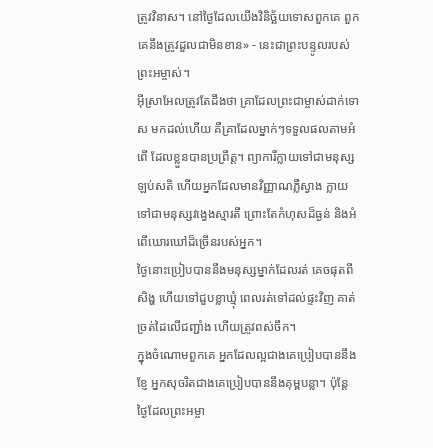ត្រូវវិនាស។ នៅថ្ងៃដែលយើងវិនិច្ឆ័យទោសពួកគេ ពួកគេនឹងត្រូវដួលជាមិនខាន» - នេះជាព្រះបន្ទូលរបស់ព្រះអម្ចាស់។
អ៊ីស្រាអែលត្រូវតែដឹងថា គ្រាដែលព្រះជាម្ចាស់ដាក់ទោស មកដល់ហើយ គឺគ្រាដែលម្នាក់ៗទទួលផលតាមអំពើ ដែលខ្លួនបានប្រព្រឹត្ត។ ព្យាការីក្លាយទៅជាមនុស្សឡប់សតិ ហើយអ្នកដែលមានវិញ្ញាណភ្លឺស្វាង ក្លាយទៅជាមនុស្សវង្វេងស្មារតី ព្រោះតែកំហុសដ៏ធ្ងន់ និងអំពើឃោរឃៅដ៏ច្រើនរបស់អ្នក។
ថ្ងៃនោះប្រៀបបាននឹងមនុស្សម្នាក់ដែលរត់ គេចផុតពីសិង្ហ ហើយទៅជួបខ្លាឃ្មុំ ពេលរត់ទៅដល់ផ្ទះវិញ គាត់ច្រត់ដៃលើជញ្ជាំង ហើយត្រូវពស់ចឹក។
ក្នុងចំណោមពួកគេ អ្នកដែលល្អជាងគេប្រៀបបាននឹងខ្ញែ អ្នកសុចរិតជាងគេប្រៀបបាននឹងគុម្ពបន្លា។ ប៉ុន្តែ ថ្ងៃដែលព្រះអម្ចា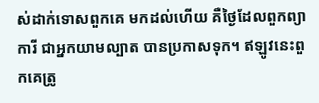ស់ដាក់ទោសពួកគេ មកដល់ហើយ គឺថ្ងៃដែលពួកព្យាការី ជាអ្នកយាមល្បាត បានប្រកាសទុក។ ឥឡូវនេះពួកគេត្រូ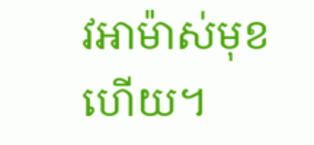វអាម៉ាស់មុខហើយ។